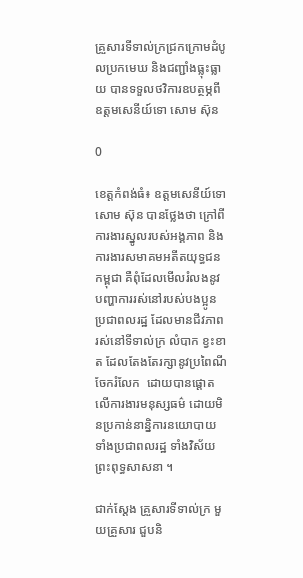គ្រួសារទីទាល់ក្រជ្រកក្រោមដំបូលប្រកមេឃ និងជញ្ជាំងធ្លុះធ្លាយ បានទទួលថវិការឧបត្ថម្ភពីឧត្តមសេនីយ៍ទោ សោម ស៊ុន

0

ខេត្តកំពង់ធំ៖ ឧត្តមសេនីយ៍ទោ សោម ស៊ុន បានថ្លែងថា ក្រៅពីការងារស្នូលរបស់អង្គភាព និងការងារសមាគមអតីតយុទ្ធជនកម្ពុជា គឺពុំដែលមើលរំលងនូវ បញ្ហាការរស់នៅរបស់បងប្អូន ប្រជាពលរដ្ឋ ដែលមានជីវភាព រស់នៅទីទាល់ក្រ លំបាក ខ្វះខាត ដែលតែងតែរក្សានូវប្រពៃណីចែករំលែក  ដោយបានផ្តោតលើការងារមនុស្សធម៌ ដោយមិនប្រកាន់នាន្និការនយោបាយ ទាំងប្រជាពលរដ្ឋ ទាំងវិស័យព្រះពុទ្ធសាសនា ។

ជាក់ស្តែង គ្រួសារទីទាល់ក្រ មួយគ្រួសារ ជួបនិ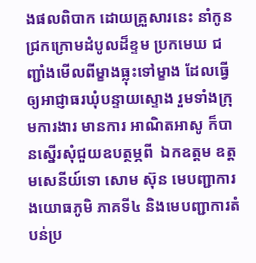ងផលពិបាក ដោយគ្រួសារនេះ នាំកូនជ្រកក្រោមដំបូលដ៏ខ្ទម ប្រកមេឃ ជញ្ជាំងមើលពីម្ខាងធ្លុះទៅម្ខាង ដែលធ្វើឲ្យអាជ្ញាធរឃុំបន្ទាយស្ទោង រួមទាំងក្រុមការងារ មានការ អាណិតអាសូ ក៏បានស្នើរសុំជួយឧបត្ថម្ភពី  ឯកឧត្តម ឧត្តមសេនីយ៍ទោ សោម ស៊ុន មេបញ្ជាការងយោធភូមិ ភាគទី៤ និងមេបញ្ជាការតំបន់ប្រ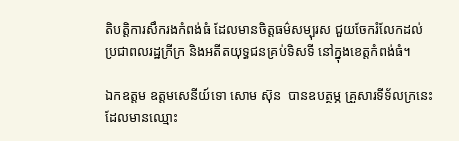តិបត្តិការសឹករងកំពង់ធំ ដែលមានចិត្តធម៌សម្បុរស ជួយចែករំលែកដល់ ប្រជាពលរដ្ឋក្រីក្រ និងអតីតយុទ្ធជនគ្រប់ទិសទី នៅក្នុងខេត្តកំពង់ធំ។

ឯកឧត្តម ឧត្តមសេនីយ៍ទោ សោម ស៊ុន  បានឧបត្ថម្ភ គ្រួសារទីទ័លក្រនេះដែលមានឈ្មោះ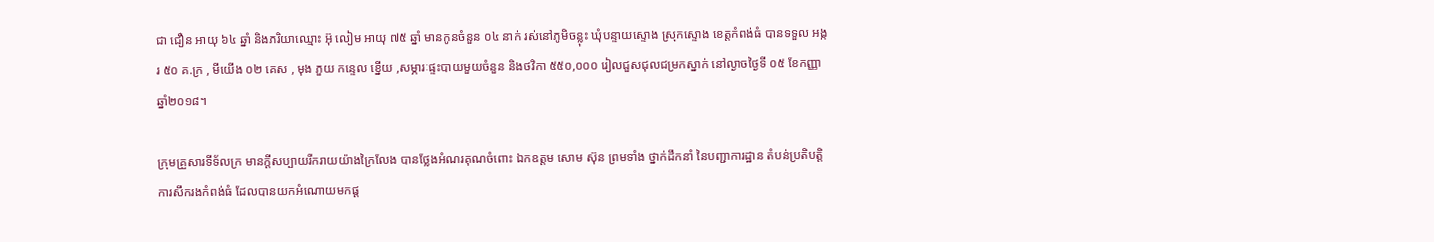ជា ជឿន អាយុ ៦៤ ឆ្នាំ និងភរិយាឈ្មោះ អ៊ុ លៀម អាយុ ៧៥ ឆ្នាំ មានកូនចំនួន ០៤ នាក់ រស់នៅភូមិចន្លុះ ឃុំបន្ទាយស្ទោង ស្រុកស្ទោង ខេត្តកំពង់ធំ បានទទួល អង្ករ ៥០ គ.ក្រ , មីយើង ០២ គេស , មុង ភួយ កន្ទេល ខ្នើយ ,សម្ភារៈផ្ទះបាយមួយចំនួន និងថវិកា ៥៥០,០០០ រៀលជួសជុលជម្រកស្នាក់ នៅល្ងាចថ្ងៃទី ០៥ ខែកញ្ញា ឆ្នាំ២០១៨។

ក្រុមគ្រួសារទីទ័លក្រ មានក្តីសប្បាយរីករាយយ៉ាងក្រៃលែង បានថ្លែងអំណរគុណចំពោះ ឯកឧត្តម សោម ស៊ុន ព្រមទាំង ថ្នាក់ដឹកនាំ នៃបញ្ជាការដ្ឋាន តំបន់ប្រតិបត្តិការសឹករងកំពង់ធំ ដែលបានយកអំណោយមកផ្ត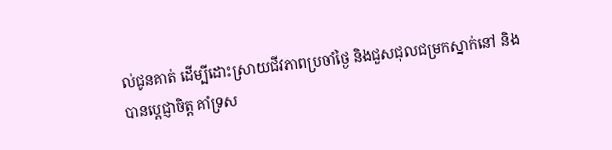ល់ជូនគាត់ ដើម្បីដោះស្រាយជីវភាពប្រចាំថ្ងៃ និងជួសជុលជម្រកស្នាក់នៅ និងបានប្តេជ្ញាចិត្ត គាំទ្រស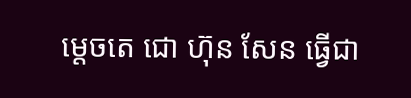ម្តេចតេ ជោ ហ៊ុន សែន ធ្វើជា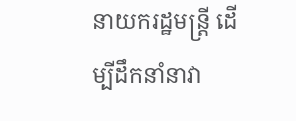នាយករដ្ឋមន្រ្តី ដើម្បីដឹកនាំនាវា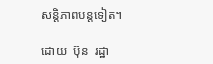សន្តិភាពបន្តទៀត។

ដោយ  ប៊ុន  រដ្ឋា